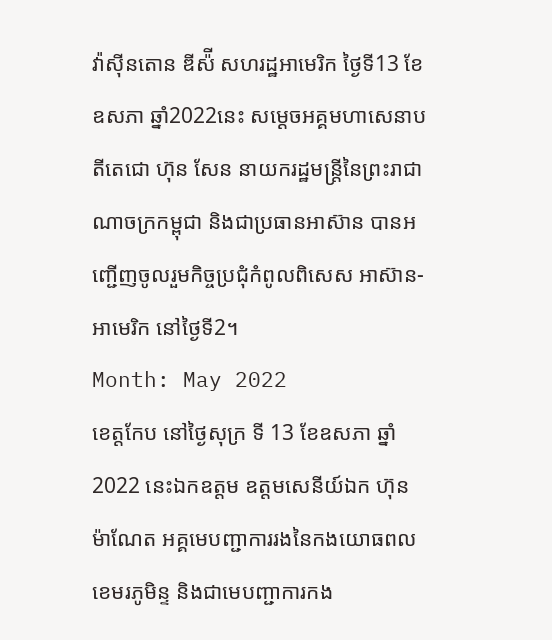វ៉ាស៊ីនតោន ឌីស៉ី សហរដ្ឋអាមេរិក ថ្ងៃទី13 ខែឧសភា ឆ្នាំ2022នេះ សម្ដេចអគ្គមហាសេនាបតីតេជោ ហ៊ុន សែន នាយករដ្ឋមន្ត្រីនៃព្រះរាជាណាចក្រកម្ពុជា និងជាប្រធានអាស៊ាន បានអញ្ជើញចូលរួមកិច្ចប្រជុំកំពូលពិសេស អាស៊ាន-អាមេរិក នៅថ្ងៃទី2។
Month: May 2022
ខេត្តកែប នៅថ្ងៃសុក្រ ទី 13 ខែឧសភា ឆ្នាំ 2022 នេះឯកឧត្តម ឧត្តមសេនីយ៍ឯក ហ៊ុន ម៉ាណែត អគ្គមេបញ្ជាការរងនៃកងយោធពលខេមរភូមិន្ទ និងជាមេបញ្ជាការកង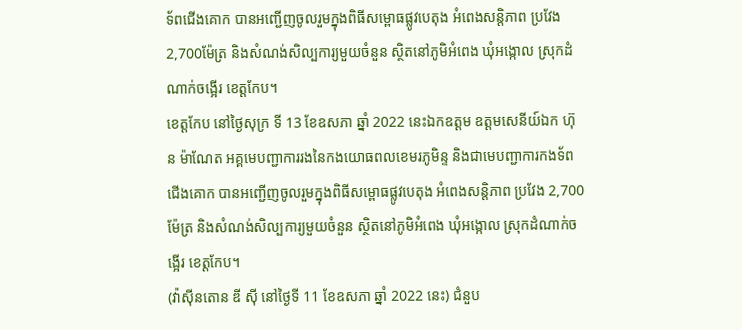ទ័ពជើងគោក បានអញ្ជើញចូលរួមក្នុងពិធីសម្ពោធផ្លូវបេតុង អំពេងសន្តិភាព ប្រវែង 2,700ម៉ែត្រ និងសំណង់សិល្បការ្យមួយចំនួន ស្ថិតនៅភូមិអំពេង ឃុំអង្កោល ស្រុកដំណាក់ចង្អើរ ខេត្តកែប។
ខេត្តកែប នៅថ្ងៃសុក្រ ទី 13 ខែឧសភា ឆ្នាំ 2022 នេះឯកឧត្តម ឧត្តមសេនីយ៍ឯក ហ៊ុន ម៉ាណែត អគ្គមេបញ្ជាការរងនៃកងយោធពលខេមរភូមិន្ទ និងជាមេបញ្ជាការកងទ័ពជើងគោក បានអញ្ជើញចូលរួមក្នុងពិធីសម្ពោធផ្លូវបេតុង អំពេងសន្តិភាព ប្រវែង 2,700ម៉ែត្រ និងសំណង់សិល្បការ្យមួយចំនួន ស្ថិតនៅភូមិអំពេង ឃុំអង្កោល ស្រុកដំណាក់ចង្អើរ ខេត្តកែប។
(វ៉ាស៊ីនតោន ឌី ស៊ី នៅថ្ងៃទី 11 ខែឧសភា ឆ្នាំ 2022 នេះ) ជំនួប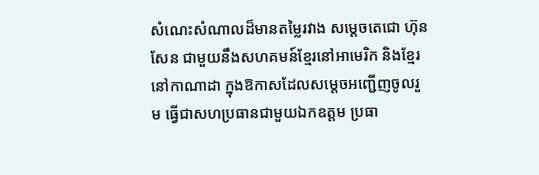សំណេះសំណាលដ៏មានតម្លៃរវាង សម្តេចតេជោ ហ៊ុន សែន ជាមួយនឹងសហគមន៍ខ្មែរនៅអាមេរិក និងខ្មែរ នៅកាណាដា ក្នុងឱកាសដែលសម្តេចអញ្ជើញចូលរួម ធ្វើជាសហប្រធានជាមួយឯកឧត្តម ប្រធា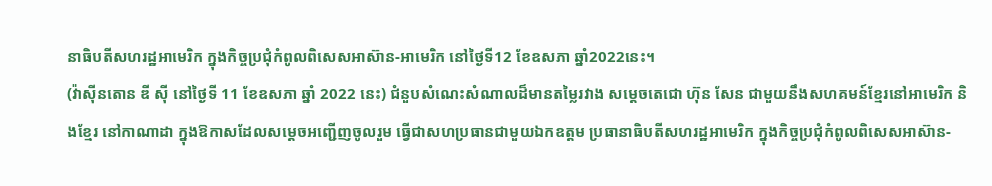នាធិបតីសហរដ្ឋអាមេរិក ក្នុងកិច្ចប្រជុំកំពូលពិសេសអាស៊ាន-អាមេរិក នៅថ្ងៃទី12 ខែឧសភា ឆ្នាំ2022នេះ។
(វ៉ាស៊ីនតោន ឌី ស៊ី នៅថ្ងៃទី 11 ខែឧសភា ឆ្នាំ 2022 នេះ) ជំនួបសំណេះសំណាលដ៏មានតម្លៃរវាង សម្តេចតេជោ ហ៊ុន សែន ជាមួយនឹងសហគមន៍ខ្មែរនៅអាមេរិក និងខ្មែរ នៅកាណាដា ក្នុងឱកាសដែលសម្តេចអញ្ជើញចូលរួម ធ្វើជាសហប្រធានជាមួយឯកឧត្តម ប្រធានាធិបតីសហរដ្ឋអាមេរិក ក្នុងកិច្ចប្រជុំកំពូលពិសេសអាស៊ាន-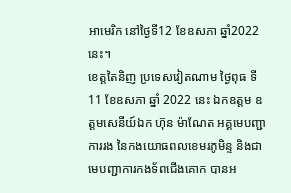អាមេរិក នៅថ្ងៃទី12 ខែឧសភា ឆ្នាំ2022នេះ។
ខេត្តតៃនិញ ប្រទេសវៀតណាម ថ្ងៃពុធ ទី 11 ខែឧសភា ឆ្នាំ 2022 នេះ ឯកឧត្តម ឧត្តមសេនីយ៍ឯក ហ៊ុន ម៉ាណែត អគ្គមេបញ្ជាការរង នៃកងយោធពលខេមរភូមិន្ទ និងជាមេបញ្ជាការកងទ័ពជើងគោក បានអ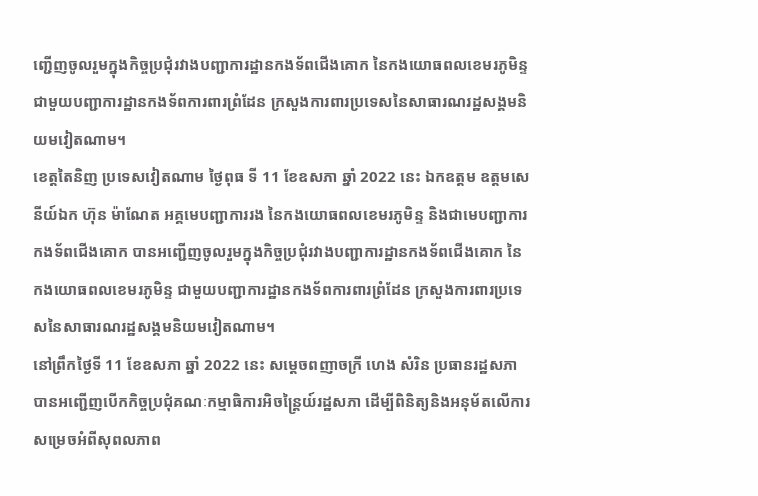ញ្ជើញចូលរួមក្នុងកិច្ចប្រជុំរវាងបញ្ជាការដ្ឋានកងទ័ពជើងគោក នៃកងយោធពលខេមរភូមិន្ទ ជាមួយបញ្ជាការដ្ឋានកងទ័ពការពារព្រំដែន ក្រសួងការពារប្រទេសនៃសាធារណរដ្ឋសង្គមនិយមវៀតណាម។
ខេត្តតៃនិញ ប្រទេសវៀតណាម ថ្ងៃពុធ ទី 11 ខែឧសភា ឆ្នាំ 2022 នេះ ឯកឧត្តម ឧត្តមសេនីយ៍ឯក ហ៊ុន ម៉ាណែត អគ្គមេបញ្ជាការរង នៃកងយោធពលខេមរភូមិន្ទ និងជាមេបញ្ជាការកងទ័ពជើងគោក បានអញ្ជើញចូលរួមក្នុងកិច្ចប្រជុំរវាងបញ្ជាការដ្ឋានកងទ័ពជើងគោក នៃកងយោធពលខេមរភូមិន្ទ ជាមួយបញ្ជាការដ្ឋានកងទ័ពការពារព្រំដែន ក្រសួងការពារប្រទេសនៃសាធារណរដ្ឋសង្គមនិយមវៀតណាម។
នៅព្រឹកថ្ងៃទី 11 ខែឧសភា ឆ្នាំ 2022 នេះ សម្តេចពញាចក្រី ហេង សំរិន ប្រធានរដ្ឋសភា បានអញ្ជើញបើកកិច្ចប្រជុំគណៈកម្មាធិការអិចន្រ្តៃយ៍រដ្ឋសភា ដើម្បីពិនិត្យនិងអនុម័តលើការសម្រេចអំពីសុពលភាព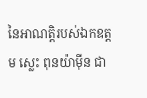នៃអាណត្តិរបស់ឯកឧត្តម ស្លេះ ពុនយ៉ាម៉ីន ជា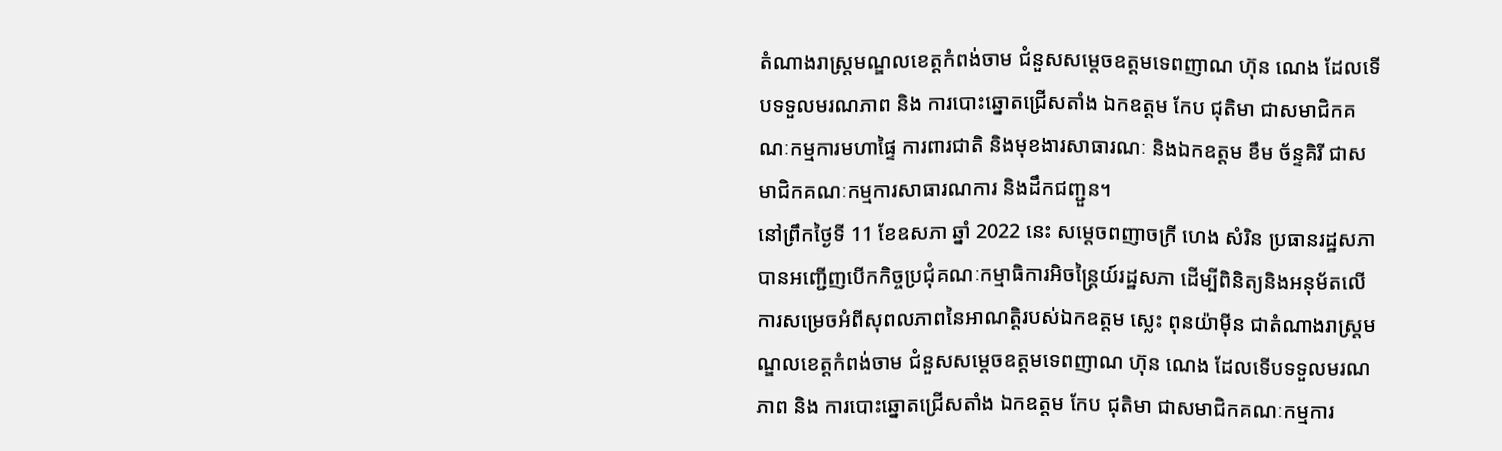តំណាងរាស្រ្តមណ្ឌលខេត្តកំពង់ចាម ជំនួសសម្តេចឧត្តមទេពញាណ ហ៊ុន ណេង ដែលទើបទទួលមរណភាព និង ការបោះឆ្នោតជ្រើសតាំង ឯកឧត្តម កែប ជុតិមា ជាសមាជិកគណៈកម្មការមហាផ្ទៃ ការពារជាតិ និងមុខងារសាធារណៈ និងឯកឧត្តម ខឹម ច័ន្ទគិរី ជាសមាជិកគណៈកម្មការសាធារណការ និងដឹកជញ្ជួន។
នៅព្រឹកថ្ងៃទី 11 ខែឧសភា ឆ្នាំ 2022 នេះ សម្តេចពញាចក្រី ហេង សំរិន ប្រធានរដ្ឋសភា បានអញ្ជើញបើកកិច្ចប្រជុំគណៈកម្មាធិការអិចន្រ្តៃយ៍រដ្ឋសភា ដើម្បីពិនិត្យនិងអនុម័តលើការសម្រេចអំពីសុពលភាពនៃអាណត្តិរបស់ឯកឧត្តម ស្លេះ ពុនយ៉ាម៉ីន ជាតំណាងរាស្រ្តមណ្ឌលខេត្តកំពង់ចាម ជំនួសសម្តេចឧត្តមទេពញាណ ហ៊ុន ណេង ដែលទើបទទួលមរណភាព និង ការបោះឆ្នោតជ្រើសតាំង ឯកឧត្តម កែប ជុតិមា ជាសមាជិកគណៈកម្មការ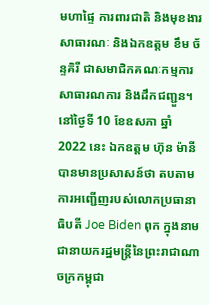មហាផ្ទៃ ការពារជាតិ និងមុខងារសាធារណៈ និងឯកឧត្តម ខឹម ច័ន្ទគិរី ជាសមាជិកគណៈកម្មការសាធារណការ និងដឹកជញ្ជួន។
នៅថ្ងៃទី 10 ខែឧសភា ឆ្នាំ 2022 នេះ ឯកឧត្តម ហ៊ុន ម៉ានី បានមានប្រសាសន៍ថា តបតាមការអញ្ជើញរបស់លោកប្រធានាធិបតី Joe Biden ពុក ក្នុងនាមជានាយករដ្ឋមន្រ្តីនៃព្រះរាជាណាចក្រកម្ពុជា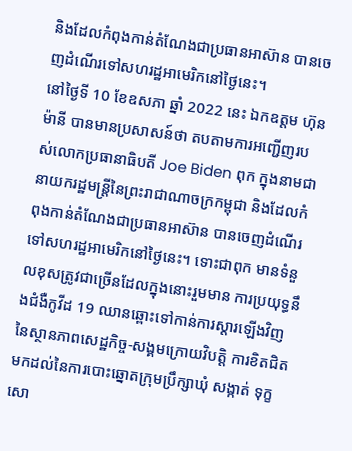និងដែលកំពុងកាន់តំណែងជាប្រធានអាស៊ាន បានចេញដំណើរទៅសហរដ្ឋអាមេរិកនៅថ្ងៃនេះ។
នៅថ្ងៃទី 10 ខែឧសភា ឆ្នាំ 2022 នេះ ឯកឧត្តម ហ៊ុន ម៉ានី បានមានប្រសាសន៍ថា តបតាមការអញ្ជើញរបស់លោកប្រធានាធិបតី Joe Biden ពុក ក្នុងនាមជានាយករដ្ឋមន្រ្តីនៃព្រះរាជាណាចក្រកម្ពុជា និងដែលកំពុងកាន់តំណែងជាប្រធានអាស៊ាន បានចេញដំណើរទៅសហរដ្ឋអាមេរិកនៅថ្ងៃនេះ។ ទោះជាពុក មានទំនួលខុសត្រូវជាច្រើនដែលក្នុងនោះរួមមាន ការប្រយុទ្ធនឹងជំងឺកូវីដ 19 ឈានឆ្ពោះទៅកាន់ការស្តារឡើងវិញនៃស្ថានភាពសេដ្ឋកិច្ច-សង្គមក្រោយវិបត្តិ ការខិតជិតមកដល់នៃការបោះឆ្នោតក្រុមប្រឹក្សាឃុំ សង្កាត់ ទុក្ខសោ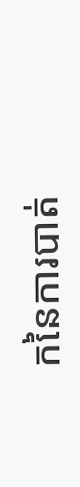កនៃការបាត់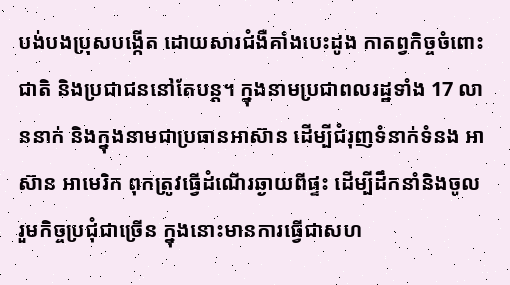បង់បងប្រុសបង្កើត ដោយសារជំងឺគាំងបេះដូង កាតព្វកិច្ចចំពោះជាតិ និងប្រជាជននៅតែបន្ត។ ក្នុងនាមប្រជាពលរដ្ឋទាំង 17 លាននាក់ និងក្នុងនាមជាប្រធានអាស៊ាន ដើម្បីជំរុញទំនាក់ទំនង អាស៊ាន អាមេរិក ពុកត្រូវធ្វើដំណើរឆ្ងាយពីផ្ទះ ដើម្បីដឹកនាំនិងចូលរួមកិច្ចប្រជុំជាច្រើន ក្នុងនោះមានការធ្វើជាសហ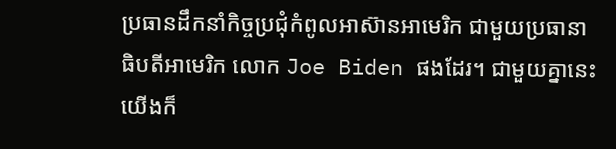ប្រធានដឹកនាំកិច្ចប្រជុំកំពូលអាស៊ានអាមេរិក ជាមួយប្រធានាធិបតីអាមេរិក លោក Joe Biden ផងដែរ។ ជាមួយគ្នានេះយើងក៏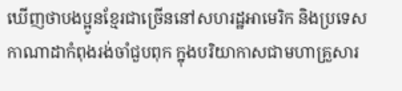ឃើញថាបងប្អូនខ្មែរជាច្រើននៅសហរដ្ឋអាមេរិក និងប្រទេសកាណាដាកំពុងរង់ចាំជួបពុក ក្នុងបរិយាកាសជាមហាគ្រួសារ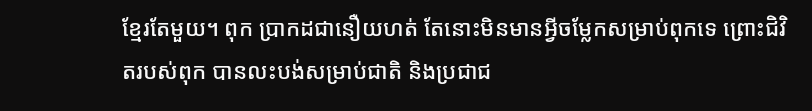ខ្មែរតែមួយ។ ពុក ប្រាកដជានឿយហត់ តែនោះមិនមានអ្វីចម្លែកសម្រាប់ពុកទេ ព្រោះជិវិតរបស់ពុក បានលះបង់សម្រាប់ជាតិ និងប្រជាជ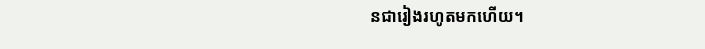នជារៀងរហូតមកហើយ។